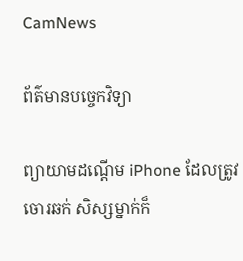CamNews

ព័ត៌មានបច្ចេកវិទ្យា

ព្យាយាមដណ្ដើម iPhone ដែលត្រូវចោរឆក់ សិស្សម្នាក់ក៏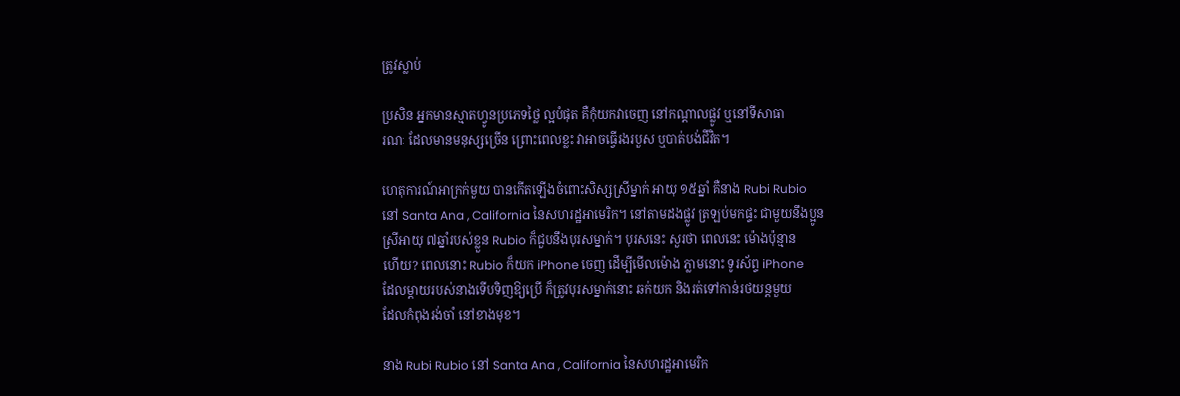ត្រូវស្លាប់

ប្រសិន អ្នកមានស្មាតហ្វូនប្រភេទថ្លៃ ល្អបំផុត គឺកុំយកវាចេញ នៅកណ្ដាលផ្លូវ ឬនៅទីសាធា
រណៈ ដែលមានមនុស្សច្រើន ព្រោះពេលខ្លះ វាអាចធ្វើរងរបួស ឬបាត់បង់ជីវិត។

ហេតុការណ៍អាក្រក់មួយ បានកើតឡើងចំពោះសិស្សស្រីម្នាក់ អាយុ ១៥ឆ្នាំ គឺនាង Rubi Rubio
នៅ Santa Ana , California នៃសហរដ្ឋអាមេរិក។ នៅតាមដងផ្លូវ ត្រឡប់មកផ្ទះ ជាមួយនឹងប្អូន
ស្រីអាយុ ៧ឆ្នាំរបស់ខ្លួន Rubio ក៏ជួបនឹងបុរសម្នាក់។ បុរសនេះ សួរថា ពេលនេះ ម៉ោងប៉ុន្មាន
ហើយ? ពេលនោះ Rubio ក៏យក iPhone ចេញ ដើម្បីមើលម៉ោង ភ្លាមនោះ ទូរស័ព្ទ iPhone
ដែលម្ដាយរបស់នាងទើបទិញឱ្យប្រើ ក៏ត្រូវបុរសម្នាក់នោះ ឆក់យក និងរត់ទៅកាន់រថយន្ដមួយ
ដែលកំពុងរង់ចាំ នៅខាងមុខ។

នាង Rubi Rubio នៅ Santa Ana , California នៃសហរដ្ឋអាមេរិក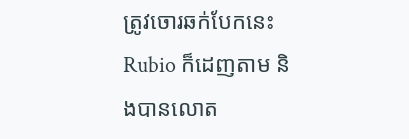ត្រូវចោរឆក់បែកនេះ Rubio ក៏ដេញតាម និងបានលោត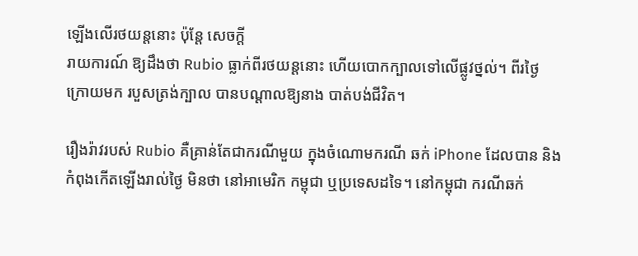ឡើងលើរថយន្ដនោះ ប៉ុន្ដែ សេចក្ដី
រាយការណ៍ ឱ្យដឹងថា Rubio ធ្លាក់ពីរថយន្ដនោះ ហើយបោកក្បាលទៅលើផ្លូវថ្នល់។ ពីរថ្ងៃ
ក្រោយមក របួសត្រង់ក្បាល បានបណ្ដាលឱ្យនាង បាត់បង់ជីវិត។

រឿងរ៉ាវរបស់ Rubio គឺគ្រាន់តែជាករណីមួយ ក្នុងចំណោមករណី ឆក់ iPhone ដែលបាន និង
កំពុងកើតឡើងរាល់ថ្ងៃ មិនថា នៅអាមេរិក កម្ពុជា ឬប្រទេសដទៃ។ នៅកម្ពុជា ករណីឆក់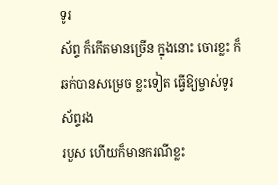ទូរ
ស័ព្ទ ក៏កើតមានច្រើន ក្នុងនោះ ចោរខ្លះ ក៏ឆក់បានសម្រេច ខ្លះទៀត ធ្វើឱ្យម្ចាស់ទូរស័ព្ទរង
របួស ហើយក៏មានករណីខ្លះ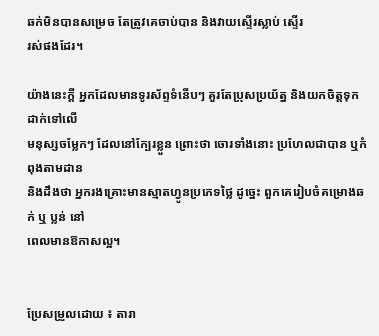ឆក់មិនបានសម្រេច តែត្រូវគេចាប់បាន និងវាយស្ទើរស្លាប់ ស្ទើរ
រស់ផងដែរ។

យ៉ាងនេះក្ដី អ្នកដែលមានទូរស័ព្ទទំនើបៗ គួរតែប្រុសប្រយ័ត្ន និងយកចិត្តទុកដាក់ទៅលើ
មនុស្សចម្លែកៗ ដែលនៅក្បែរខ្លួន ព្រោះថា ចោរទាំងនោះ ប្រហែលជាបាន ឬកំពុងតាមដាន
និងដឹងថា អ្នករងគ្រោះមានស្មាតហ្វូនប្រភេទថ្លៃ ដូច្នេះ ពួកគេរៀបចំគម្រោងឆក់ ឬ ប្លន់ នៅ
ពេលមានឱកាសល្អ។


ប្រែសម្រួលដោយ ៖ តារា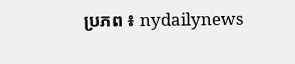ប្រភព ៖ nydailynews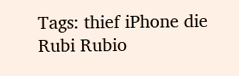Tags: thief iPhone die Rubi Rubio